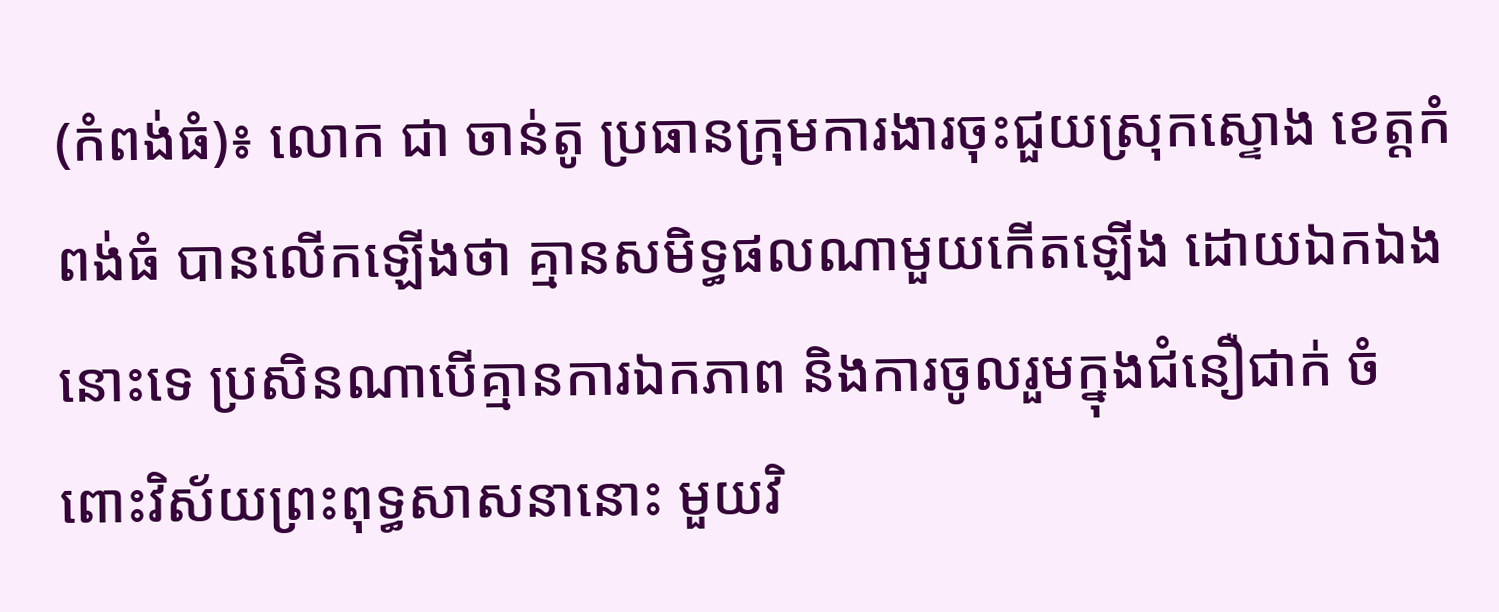(កំពង់ធំ)៖ លោក ជា ចាន់តូ ប្រធានក្រុមការងារចុះជួយស្រុកស្ទោង ខេត្តកំពង់ធំ បានលើកឡើងថា គ្មានសមិទ្ធផលណាមួយកើតឡើង ដោយឯកឯងនោះទេ ប្រសិនណាបើគ្មានការឯកភាព និងការចូលរួមក្នុងជំនឿជាក់ ចំពោះវិស័យព្រះពុទ្ធសាសនានោះ មួយវិ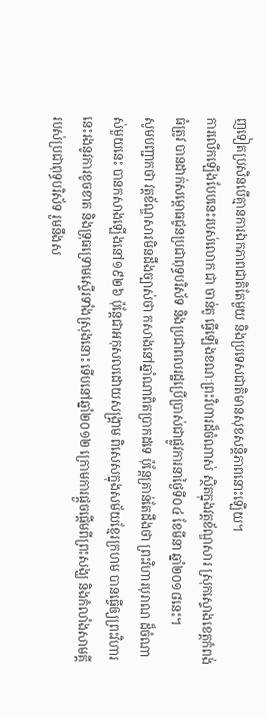ញទៀតប្រសិនបើគ្មានការឯកភាពជាតិតែមួយ និងប្រទេសជាតិមានសុខសន្ដិភាពនោះឡើយ។
ការលើកឡើងបែបនេះរបស់លោក ជា ចាន់តូ ធ្វើឡើងខណៈព្រះវិហារដ៏ចំណាស់ ស្ថិតក្នុងវត្តខ័ណ្ឌសារ ស្រុកស្ទោងខេត្តកំពង់ធំត្រូវ បានដាក់សម្ពោធជូនប្រជាពុទ្ធបរិស័ទ និងប្រជាពលរដ្ឋប្រើប្រាស់ជាផ្លូវការនាថ្ងៃទី០៤ ខែមីនា ឆ្នាំ២០១៨នេះ។
សូមបញ្ជាកថា វត្តខ័ណ្ឌសារមិនដឹងច្បាស់ថា កសាងនៅឆ្នាំណាពិតប្រាកដទេ ប៉ុន្តែគ្រាន់តែដឹងថា ព្រះវិហារបុរាណ ដ៏ចំណាស់មួយនេះ បានកសាងឡើងនៅ១៩២៦ ប៉ុន្តែជាអកុសលដោយសង្គ្រាម ពិសេសក្នុងសម័យខ្មែរក្រហម បានធ្វើឲ្យព្រះវិហារនេះរងនូវការខូចខាត និងទ្រុធទ្រោមស្ទើរទាំងស្រុងនោះ ទើបនៅឆ្នាំ២០១២ ក្រោមការផ្ដួចផ្ដើមពីព្រះសង្ឃ និងកំលាំងសាមគ្គីរបស់ប្រជាពុទ្ធបរិស័ទ រួមនឹងស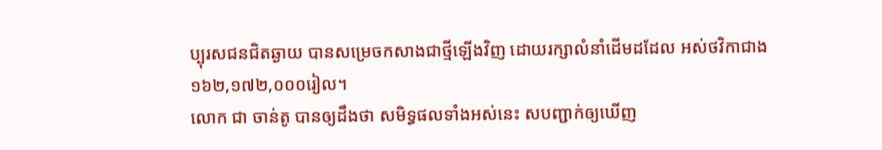ប្បុរសជនជិតឆ្ងាយ បានសម្រេចកសាងជាថ្មីឡើងវិញ ដោយរក្សាលំនាំដើមដដែល អស់ថវិកាជាង១៦២,១៧២,០០០រៀល។
លោក ជា ចាន់តូ បានឲ្យដឹងថា សមិទ្ធផលទាំងអស់នេះ សបញ្ជាក់ឲ្យឃើញ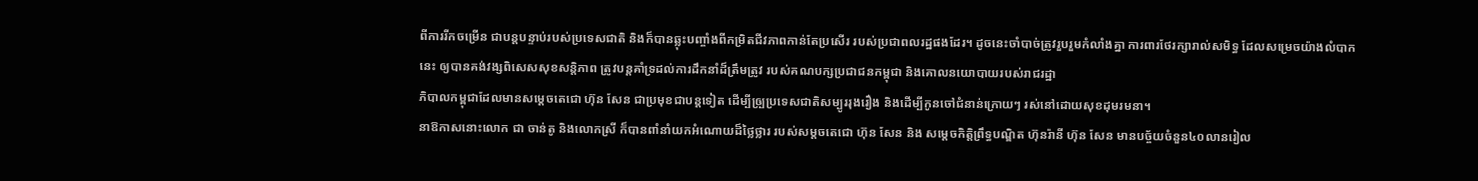ពីការរីកចម្រើន ជាបន្តបន្ទាប់របស់ប្រទេសជាតិ និងក៏បានឆ្លុះបញ្ចាំងពីកម្រិតជីវភាពកាន់តែប្រសើរ របស់ប្រជាពលរដ្ឋផងដែរ។ ដូចនេះចាំបាច់ត្រូវរួបរួមកំលាំងគ្នា ការពារថែរក្សារាល់សមិទ្ធ ដែលសម្រេចយ៉ាងលំបាកនេះ ឲ្យបានគង់វង្សពិសេសសុខសន្តិភាព ត្រូវបន្តគាំទ្រដល់ការដឹកនាំដ៏ត្រឹមត្រូវ របស់គណបក្សប្រជាជនកម្ពុជា និងគោលនយោបាយរបស់រាជរដ្ឋា
ភិបាលកម្ពុជាដែលមានសម្ដេចតេជោ ហ៊ុន សែន ជាប្រមុខជាបន្តទៀត ដើម្បីឲ្ប្រប្រទេសជាតិសម្បូររុងរឿង និងដើម្បីកូនចៅជំនាន់ក្រោយៗ រស់នៅដោយសុខដុមរមនា។
នាឱកាសនោះលោក ជា ចាន់តូ និងលោកស្រី ក៏បានពាំនាំយកអំណោយដ៏ថ្លៃថ្លារ របស់សម្ដចតេជោ ហ៊ុន សែន និង សម្ដេចកិត្តិព្រឹទ្ធបណ្ឌិត ហ៊ុនរ៉ានី ហ៊ុន សែន មានបច្ច័យចំនួន៤០លានរៀល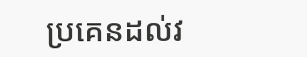ប្រគេនដល់វ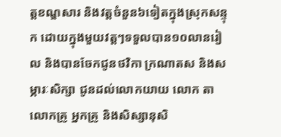ត្តខណ្ឌសារ និងវត្តចំនួន៦ទៀតក្នុងស្រុកសន្ទុក ដោយក្នុងមួយវត្តៗទទួលបាន១០លានរៀល និងបានចែកជូនថវិកា ក្រណាតស និងសម្ភារៈសិក្សា ជូនដល់លោកយាយ លោក តា លោកគ្រូ អ្នកគ្រូ និងសិស្សានុសិ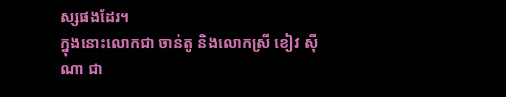ស្សផងដែរ។
ក្នុងនោះលោកជា ចាន់តូ និងលោកស្រី ខៀវ ស៊ីណា ជា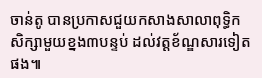ចាន់តូ បានប្រកាសជួយកសាងសាលាពុទ្ធិកសិក្សាមួយខ្នង៣បន្ទប់ ដល់វត្តខ័ណ្ឌសារទៀតផង៕